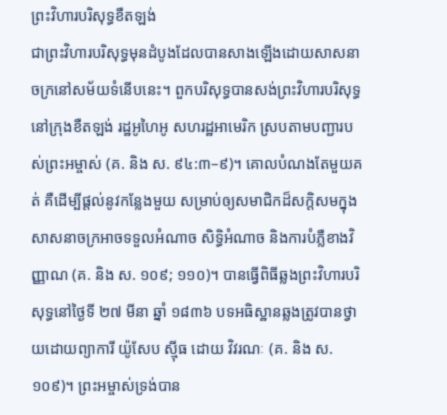ព្រះវិហារបរិសុទ្ធខឺតឡង់
ជាព្រះវិហារបរិសុទ្ធមុនដំបូងដែលបានសាងឡើងដោយសាសនាចក្រនៅសម័យទំនើបនេះ។ ពួកបរិសុទ្ធបានសង់ព្រះវិហារបរិសុទ្ធ នៅក្រុងខឺតឡង់ រដ្ឋអូហៃអូ សហរដ្ឋអាមេរិក ស្របតាមបញ្ជារបស់ព្រះអម្ចាស់ (គ. និង ស. ៩៤:៣–៩)។ គោលបំណងតែមួយគត់ គឺដើម្បីផ្ដល់នូវកន្លែងមួយ សម្រាប់ឲ្យសមាជិកដ៏សក្ដិសមក្នុងសាសនាចក្រអាចទទួលអំណាច សិទ្ធិអំណាច និងការបំភ្លឺខាងវិញ្ញាណ (គ. និង ស. ១០៩; ១១០)។ បានធ្វើពិធីឆ្លងព្រះវិហារបរិសុទ្ធនៅថ្ងៃទី ២៧ មីនា ឆ្នាំ ១៨៣៦ បទអធិស្ឋានឆ្លងត្រូវបានថ្វាយដោយព្យាការី យ៉ូសែប ស៊្មីធ ដោយ វិវរណៈ (គ. និង ស. ១០៩)។ ព្រះអម្ចាស់ទ្រង់បាន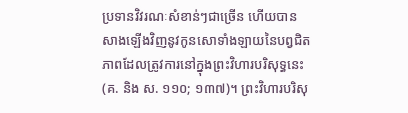ប្រទានវិវរណៈសំខាន់ៗជាច្រើន ហើយបានសាងឡើងវិញនូវកូនសោទាំងឡាយនៃបព្វជិតភាពដែលត្រូវការនៅក្នុងព្រះវិហារបរិសុទ្ធនេះ (គ. និង ស. ១១០; ១៣៧)។ ព្រះវិហារបរិសុ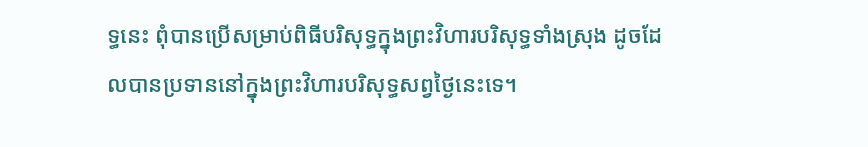ទ្ធនេះ ពុំបានប្រើសម្រាប់ពិធីបរិសុទ្ធក្នុងព្រះវិហារបរិសុទ្ធទាំងស្រុង ដូចដែលបានប្រទាននៅក្នុងព្រះវិហារបរិសុទ្ធសព្វថ្ងៃនេះទេ។